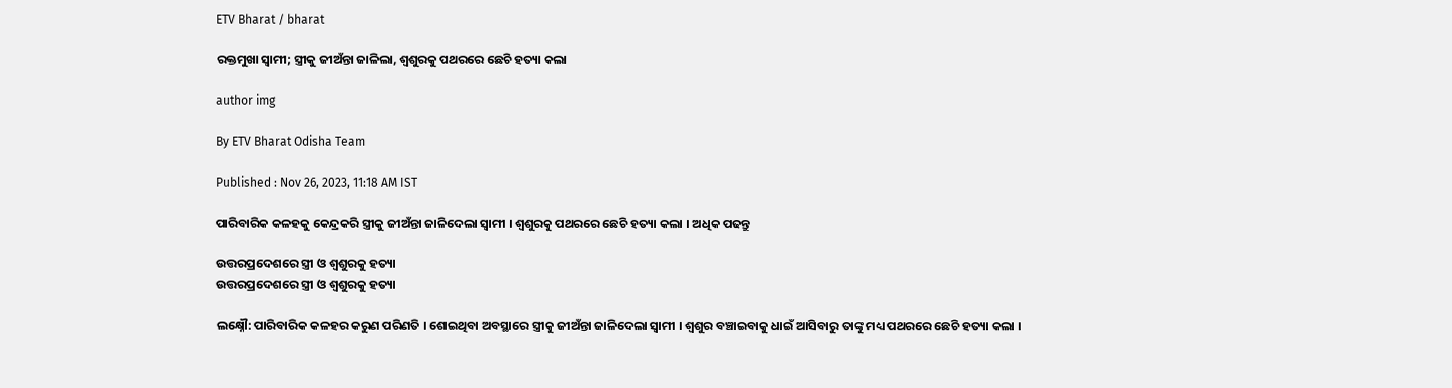ETV Bharat / bharat

ରକ୍ତମୁଖା ସ୍ବାମୀ; ସ୍ତ୍ରୀକୁ ଜୀଅଁନ୍ତା ଜାଳିଲା, ଶ୍ବଶୁରକୁ ପଥରରେ ଛେଚି ହତ୍ୟା କଲା

author img

By ETV Bharat Odisha Team

Published : Nov 26, 2023, 11:18 AM IST

ପାରିବାରିକ କଳହକୁ କେନ୍ଦ୍ରକରି ସ୍ତ୍ରୀକୁ ଜୀଅଁନ୍ତା ଜାଳିଦେଲା ସ୍ବାମୀ । ଶ୍ବଶୁରକୁ ପଥରରେ ଛେଚି ହତ୍ୟା କଲା । ଅଧିକ ପଢନ୍ତୁ

ଉତ୍ତରପ୍ରଦେଶରେ ସ୍ତ୍ରୀ ଓ ଶ୍ବଶୁରକୁ ହତ୍ୟା
ଉତ୍ତରପ୍ରଦେଶରେ ସ୍ତ୍ରୀ ଓ ଶ୍ବଶୁରକୁ ହତ୍ୟା

ଲକ୍ଷ୍ନୌ: ପାରିବାରିକ କଳହର କରୁଣ ପରିଣତି । ଶୋଇଥିବା ଅବସ୍ଥାରେ ସ୍ତ୍ରୀକୁ ଜୀଅଁନ୍ତା ଜାଳିଦେଲା ସ୍ବାମୀ । ଶ୍ବଶୁର ବଞ୍ଚାଇବାକୁ ଧାଇଁ ଆସିବାରୁ ତାଙ୍କୁ ମଧ୍ୟ ପଥରରେ ଛେଚି ହତ୍ୟା କଲା ।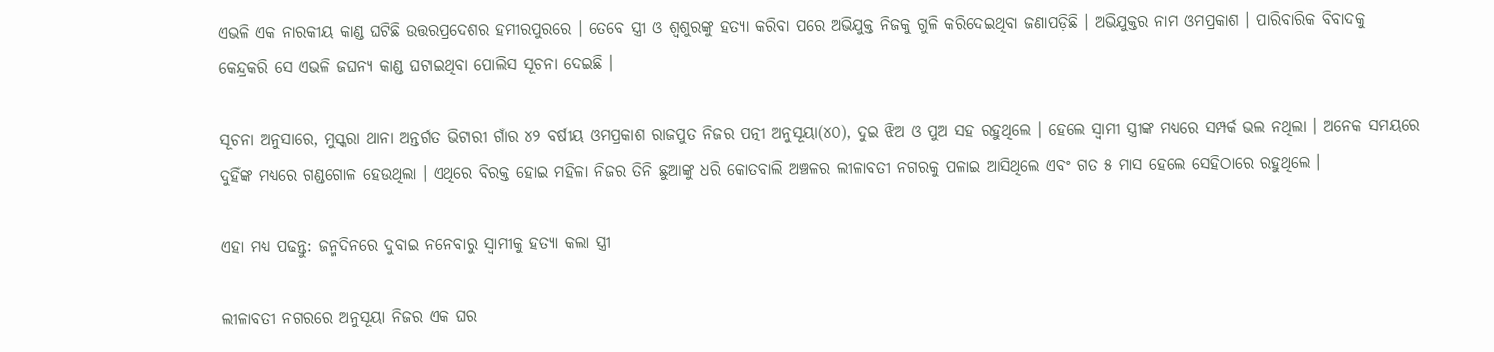ଏଭଳି ଏକ ନାରକୀୟ କାଣ୍ଡ ଘଟିଛି ଉତ୍ତରପ୍ରଦେଶର ହମୀରପୁରରେ । ତେବେ ସ୍ତ୍ରୀ ଓ ଶ୍ବଶୁରଙ୍କୁ ହତ୍ୟା କରିବା ପରେ ଅଭିଯୁକ୍ତ ନିଜକୁ ଗୁଳି କରିଦେଇଥିବା ଜଣାପଡ଼ିଛି । ଅଭିଯୁକ୍ତର ନାମ ଓମପ୍ରକାଶ । ପାରିବାରିକ ବିବାଦକୁ କେନ୍ଦ୍ରକରି ସେ ଏଭଳି ଜଘନ୍ୟ କାଣ୍ଡ ଘଟାଇଥିବା ପୋଲିସ ସୂଚନା ଦେଇଛି ।

ସୂଚନା ଅନୁସାରେ, ମୁସ୍କରା ଥାନା ଅନ୍ତର୍ଗତ ଭିଟାରୀ ଗାଁର ୪୨ ବର୍ଷୀୟ ଓମପ୍ରକାଶ ରାଜପୁତ ନିଜର ପତ୍ନୀ ଅନୁସୂୟା(୪୦), ଦୁଇ ଝିଅ ଓ ପୁଅ ସହ ରହୁଥିଲେ । ହେଲେ ସ୍ବାମୀ ସ୍ତ୍ରୀଙ୍କ ମଧ୍ୟରେ ସମ୍ପର୍କ ଭଲ ନଥିଲା । ଅନେକ ସମୟରେ ଦୁହିଁଙ୍କ ମଧ୍ୟରେ ଗଣ୍ଡଗୋଳ ହେଉଥିଲା । ଏଥିରେ ବିରକ୍ତ ହୋଇ ମହିଳା ନିଜର ତିନି ଛୁଆଙ୍କୁ ଧରି କୋତବାଲି ଅଞ୍ଚଳର ଲୀଳାବତୀ ନଗରକୁ ପଳାଇ ଆସିଥିଲେ ଏବଂ ଗତ ୫ ମାସ ହେଲେ ସେହିଠାରେ ରହୁଥିଲେ ।

ଏହା ମଧ୍ୟ ପଢନ୍ତୁ: ଜନ୍ମଦିନରେ ଦୁବାଇ ନନେବାରୁ ସ୍ବାମୀକୁ ହତ୍ୟା କଲା ସ୍ତ୍ରୀ

ଲୀଳାବତୀ ନଗରରେ ଅନୁସୂୟା ନିଜର ଏକ ଘର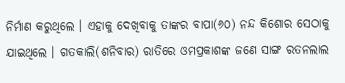ନିର୍ମାଣ କରୁଥିଲେ । ଏହାକୁ ଦେଖିବାକୁ ତାଙ୍କର ବାପା(୬୦) ନନ୍ଦ କିଶୋର ସେଠାକୁ ଯାଇଥିଲେ । ଗତକାଲି(ଶନିବାର) ରାତିରେ ଓମପ୍ରକାଶଙ୍କ ଜଣେ ସାଙ୍ଗ ରତନଲାଲ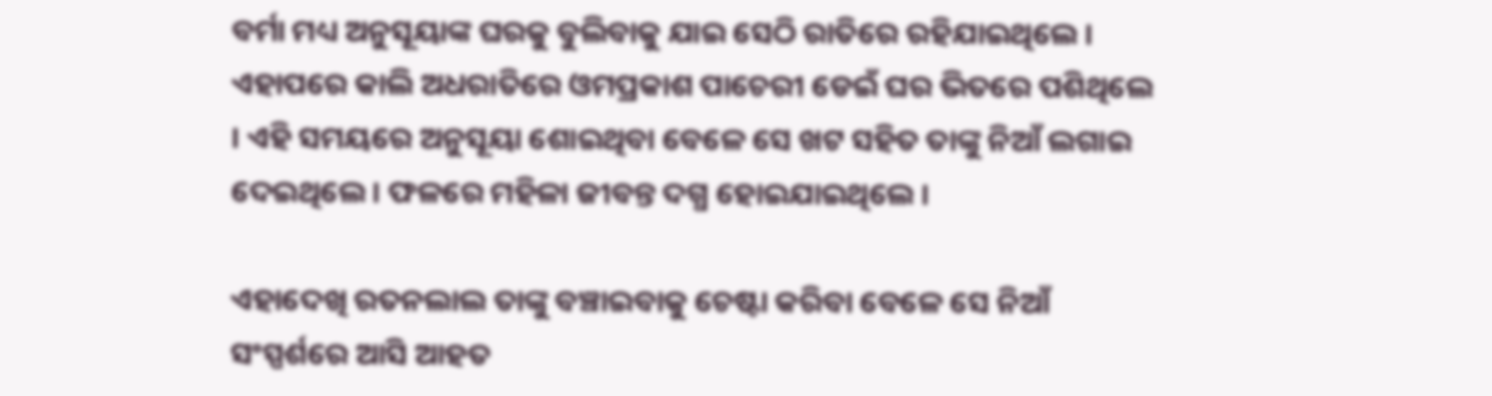ବର୍ମା ମଧ୍ୟ ଅନୁସୂୟାଙ୍କ ଘରକୁ ବୁଲିବାକୁ ଯାଇ ସେଠି ରାତିରେ ରହିଯାଇଥିଲେ । ଏହାପରେ କାଲି ଅଧରାତିରେ ଓମପ୍ରକାଶ ପାଚେରୀ ଡେଇଁ ଘର ଭିତରେ ପଶିଥିଲେ । ଏହି ସମୟରେ ଅନୁସୂୟା ଶୋଇଥିବା ବେଳେ ସେ ଖଟ ସହିତ ତାଙ୍କୁ ନିଆଁ ଲଗାଇ ଦେଇଥିଲେ । ଫଳରେ ମହିଳା ଜୀବନ୍ତ ଦଗ୍ଧ ହୋଇଯାଇଥିଲେ ।

ଏହାଦେଖି ରତନଲାଲ ତାଙ୍କୁ ବଞ୍ଚାଇବାକୁ ଚେଷ୍ଟା କରିବା ବେଳେ ସେ ନିଆଁ ସଂସ୍ପର୍ଶରେ ଆସି ଆହତ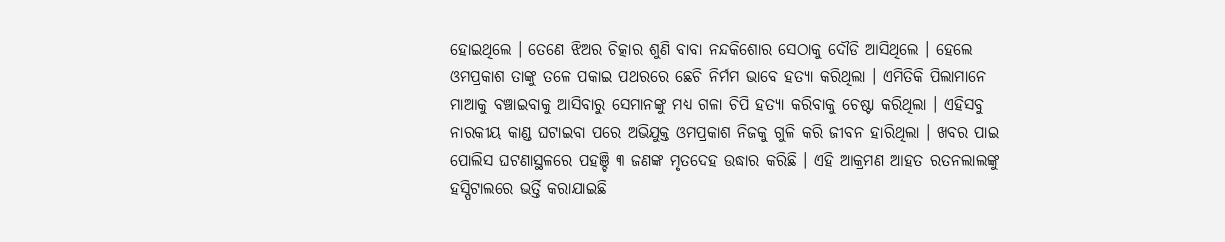ହୋଇଥିଲେ । ତେଣେ ଝିଅର ଚିତ୍କାର ଶୁଣି ବାବା ନନ୍ଦକିଶୋର ସେଠାକୁ ଦୌଡି ଆସିଥିଲେ । ହେଲେ ଓମପ୍ରକାଶ ତାଙ୍କୁ ତଳେ ପକାଇ ପଥରରେ ଛେଚି ନିର୍ମମ ଭାବେ ହତ୍ୟା କରିଥିଲା । ଏମିତିକି ପିଲାମାନେ ମାଆକୁ ବଞ୍ଚାଇବାକୁ ଆସିବାରୁ ସେମାନଙ୍କୁ ମଧ୍ୟ ଗଳା ଚିପି ହତ୍ୟା କରିବାକୁ ଚେଷ୍ଟା କରିଥିଲା । ଏହିସବୁ ନାରକୀୟ କାଣ୍ଡ ଘଟାଇବା ପରେ ଅଭିଯୁକ୍ତ ଓମପ୍ରକାଶ ନିଜକୁ ଗୁଳି କରି ଜୀବନ ହାରିଥିଲା । ଖବର ପାଇ ପୋଲିସ ଘଟଣାସ୍ଥଳରେ ପହଞ୍ଚି ୩ ଜଣଙ୍କ ମୃତଦେହ ଉଦ୍ଧାର କରିଛି । ଏହି ଆକ୍ରମଣ ଆହତ ରତନଲାଲଙ୍କୁ ହସ୍ପିଟାଲରେ ଭର୍ତ୍ତି କରାଯାଇଛି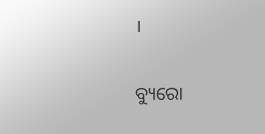।

ବ୍ୟୁରୋ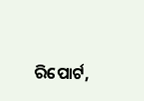ରିପୋର୍ଟ,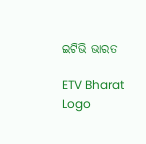ଇଟିଭି ଭାରତ

ETV Bharat Logo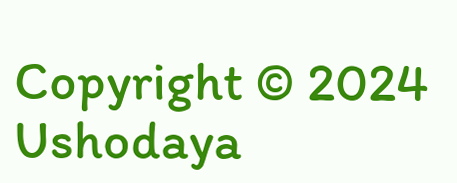Copyright © 2024 Ushodaya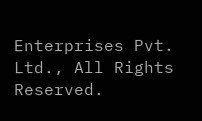Enterprises Pvt. Ltd., All Rights Reserved.